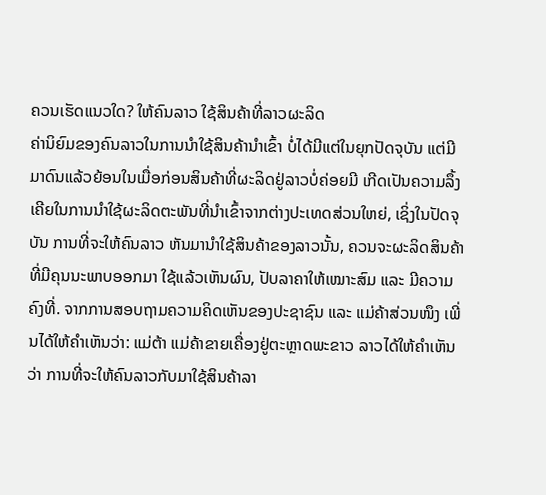ຄວນເຮັດແນວໃດ? ໃຫ້ຄົນລາວ ໃຊ້ສິນຄ້າທີ່ລາວຜະລິດ
ຄ່ານິຍົມຂອງຄົນລາວໃນການນຳໃຊ້ສິນຄ້ານຳເຂົ້າ ບໍ່ໄດ້ມີແຕ່ໃນຍຸກປັດຈຸບັນ ແຕ່ມີມາດົນແລ້ວຍ້ອນໃນເມື່ອກ່ອນສິນຄ້າທີ່ຜະລິດຢູ່ລາວບໍ່ຄ່ອຍມີ ເກີດເປັນຄວາມລຶ້ງເຄີຍໃນການນຳໃຊ້ຜະລິດຕະພັນທີ່ນຳເຂົ້າຈາກຕ່າງປະເທດສ່ວນໃຫຍ່, ເຊິ່ງໃນປັດຈຸບັນ ການທີ່ຈະໃຫ້ຄົນລາວ ຫັນມານຳໃຊ້ສິນຄ້າຂອງລາວນັ້ນ, ຄວນຈະຜະລິດສິນຄ້າທີ່ມີຄຸນນະພາບອອກມາ ໃຊ້ແລ້ວເຫັນຜົນ, ປັບລາຄາໃຫ້ເໝາະສົມ ແລະ ມີຄວາມຄົງທີ່. ຈາກການສອບຖາມຄວາມຄິດເຫັນຂອງປະຊາຊົນ ແລະ ແມ່ຄ້າສ່ວນໜຶງ ເພີ່ນໄດ້ໃຫ້ຄຳເຫັນວ່າ: ແມ່ຕ້າ ແມ່ຄ້າຂາຍເຄື່ອງຢູ່ຕະຫຼາດພະຂາວ ລາວໄດ້ໃຫ້ຄຳເຫັນວ່າ ການທີ່ຈະໃຫ້ຄົນລາວກັບມາໃຊ້ສິນຄ້າລາ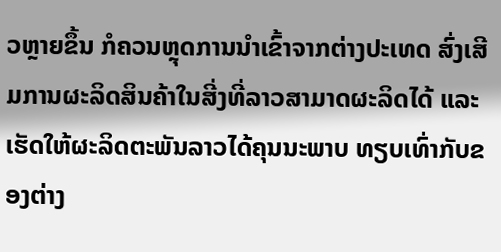ວຫຼາຍຂຶ້ນ ກໍຄວນຫຼຸດການນຳເຂົ້າຈາກຕ່າງປະເທດ ສົ່ງເສີມການຜະລິດສິນຄ້າໃນສີ່ງທີ່ລາວສາມາດຜະລິດໄດ້ ແລະ ເຮັດໃຫ້ຜະລິດຕະພັນລາວໄດ້ຄຸນນະພາບ ທຽບເທົ່າກັບຂອງຕ່າງ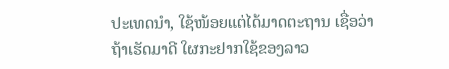ປະເທດນຳ, ໃຊ້ໜ້ອຍແຕ່ໄດ້ມາດຕະຖານ ເຊື່ອວ່າຖ້າເຮັດມາດີ ໃຜກະຢາກໃຊ້ຂອງລາວ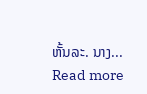ຫັ້ນລະ. ນາງ...
Read more